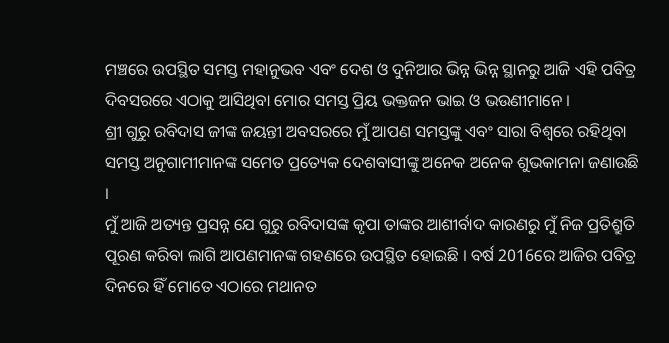ମଞ୍ଚରେ ଉପସ୍ଥିତ ସମସ୍ତ ମହାନୁଭବ ଏବଂ ଦେଶ ଓ ଦୁନିଆର ଭିନ୍ନ ଭିନ୍ନ ସ୍ଥାନରୁ ଆଜି ଏହି ପବିତ୍ର ଦିବସରରେ ଏଠାକୁ ଆସିଥିବା ମୋର ସମସ୍ତ ପ୍ରିୟ ଭକ୍ତଜନ ଭାଇ ଓ ଭଉଣୀମାନେ ।
ଶ୍ରୀ ଗୁରୁ ରବିଦାସ ଜୀଙ୍କ ଜୟନ୍ତୀ ଅବସରରେ ମୁଁ ଆପଣ ସମସ୍ତଙ୍କୁ ଏବଂ ସାରା ବିଶ୍ୱରେ ରହିଥିବା ସମସ୍ତ ଅନୁଗାମୀମାନଙ୍କ ସମେତ ପ୍ରତ୍ୟେକ ଦେଶବାସୀଙ୍କୁ ଅନେକ ଅନେକ ଶୁଭକାମନା ଜଣାଉଛି ।
ମୁଁ ଆଜି ଅତ୍ୟନ୍ତ ପ୍ରସନ୍ନ ଯେ ଗୁରୁ ରବିଦାସଙ୍କ କୃପା ତାଙ୍କର ଆଶୀର୍ବାଦ କାରଣରୁ ମୁଁ ନିଜ ପ୍ରତିଶ୍ରୁତି ପୂରଣ କରିବା ଲାଗି ଆପଣମାନଙ୍କ ଗହଣରେ ଉପସ୍ଥିତ ହୋଇଛି । ବର୍ଷ 2016ରେ ଆଜିର ପବିତ୍ର ଦିନରେ ହିଁ ମୋତେ ଏଠାରେ ମଥାନତ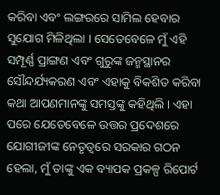କରିବା ଏବଂ ଲଙ୍ଗରରେ ସାମିଲ ହେବାର ସୁଯୋଗ ମିଳିଥିଲା । ସେତେବେଳେ ମୁଁ ଏହି ସମ୍ପୂର୍ଣ୍ଣ ପ୍ରାଙ୍ଗଣ ଏବଂ ଗୁରୁଙ୍କ ଜନ୍ମସ୍ଥାନର ସୌନ୍ଦର୍ଯ୍ୟକରଣ ଏବଂ ଏହାକୁ ବିକଶିତ କରିବା କଥା ଆପଣମାନଙ୍କୁ ସମସ୍ତଙ୍କୁ କହିଥିଲି । ଏହା ପରେ ଯେତେବେଳେ ଉତ୍ତର ପ୍ରଦେଶରେ ଯୋଗୀଜୀଙ୍କ ନେତୃତ୍ୱରେ ସରକାର ଗଠନ ହେଲା, ମୁଁ ତାଙ୍କୁ ଏକ ବ୍ୟାପକ ପ୍ରକଳ୍ପ ରିପୋର୍ଟ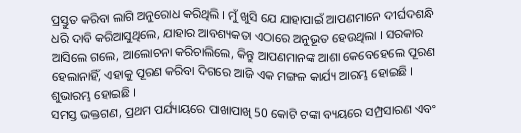ପ୍ରସ୍ତୁତ କରିବା ଲାଗି ଅନୁରୋଧ କରିଥିଲି । ମୁଁ ଖୁସି ଯେ ଯାହାପାଇଁ ଆପଣମାନେ ଦୀର୍ଘଦଶନ୍ଧି ଧରି ଦାବି କରିଆସୁଥିଲେ, ଯାହାର ଆବଶ୍ୟକତା ଏଠାରେ ଅନୁଭୂତ ହେଉଥିଲା । ସରକାର ଆସିଲେ ଗଲେ, ଆଲୋଚନା କରିଚାଲିଲେ, କିନ୍ତୁ ଆପଣମାନଙ୍କ ଆଶା କେବେହେଲେ ପୂରଣ ହେଲାନାହିଁ, ଏହାକୁ ପୂରଣ କରିବା ଦିଗରେ ଆଜି ଏକ ମଙ୍ଗଳ କାର୍ଯ୍ୟ ଆରମ୍ଭ ହୋଇଛି । ଶୁଭାରମ୍ଭ ହୋଇଛି ।
ସମସ୍ତ ଭକ୍ତଗଣ, ପ୍ରଥମ ପର୍ଯ୍ୟାୟରେ ପାଖାପାଖି 50 କୋଟି ଟଙ୍କା ବ୍ୟୟରେ ସମ୍ପ୍ରସାରଣ ଏବଂ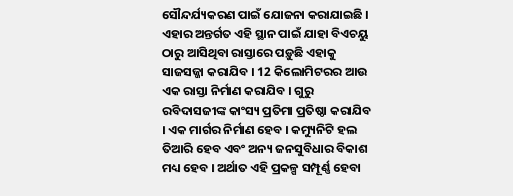ସୌନ୍ଦର୍ଯ୍ୟକରଣ ପାଇଁ ଯୋଜନା କରାଯାଇଛି । ଏହାର ଅନ୍ତର୍ଗତ ଏହି ସ୍ଥାନ ପାଇଁ ଯାହା ବିଏଚୟୁ ଠାରୁ ଆସିଥିବା ରାସ୍ତାରେ ପଡ଼ୁଛି ଏହାକୁ ସାଜସଜ୍ଜା କରାଯିବ । 12 କିଲୋମିଟରର ଆଉ ଏକ ରାସ୍ତା ନିର୍ମାଣ କରାଯିବ । ଗୁରୁ ରବିଦାସଜୀଙ୍କ କାଂସ୍ୟ ପ୍ରତିମା ପ୍ରତିଷ୍ଠା କରାଯିବ । ଏକ ମାର୍ଗର ନିର୍ମାଣ ହେବ । କମ୍ୟୁନିଟି ହଲ ତିଆରି ହେବ ଏବଂ ଅନ୍ୟ ଜନସୁବିଧାର ବିକାଶ ମଧ୍ୟ ହେବ । ଅର୍ଥାତ ଏହି ପ୍ରକଳ୍ପ ସମ୍ପୂର୍ଣ୍ଣ ହେବା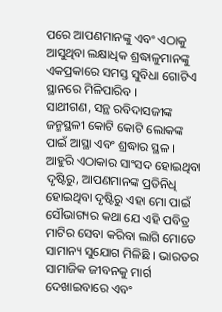ପରେ ଆପଣମାନଙ୍କୁ ଏବଂ ଏଠାକୁ ଆସୁଥିବା ଲକ୍ଷାଧିକ ଶ୍ରଦ୍ଧାଳୁମାନଙ୍କୁ ଏକପ୍ରକାରେ ସମସ୍ତ ସୁବିଧା ଗୋଟିଏ ସ୍ଥାନରେ ମିଳିପାରିବ ।
ସାଥୀଗଣ, ସନ୍ଥ ରବିଦାସଜୀଙ୍କ ଜନ୍ମସ୍ଥଳୀ କୋଟି କୋଟି ଲୋକଙ୍କ ପାଇଁ ଆସ୍ଥା ଏବଂ ଶ୍ରଦ୍ଧାର ସ୍ଥଳ । ଆହୁରି ଏଠାକାର ସାଂସଦ ହୋଇଥିବା ଦୃଷ୍ଟିରୁ, ଆପଣମାନଙ୍କ ପ୍ରତିନିଧି ହୋଇଥିବା ଦୃଷ୍ଟିରୁ ଏହା ମୋ ପାଇଁ ସୌଭାଗ୍ୟର କଥା ଯେ ଏହି ପବିତ୍ର ମାଟିର ସେବା କରିବା ଲାଗି ମୋତେ ସାମାନ୍ୟ ସୁଯୋଗ ମିଳିଛି । ଭାରତର ସାମାଜିକ ଜୀବନକୁ ମାର୍ଗ ଦେଖାଇବାରେ ଏବଂ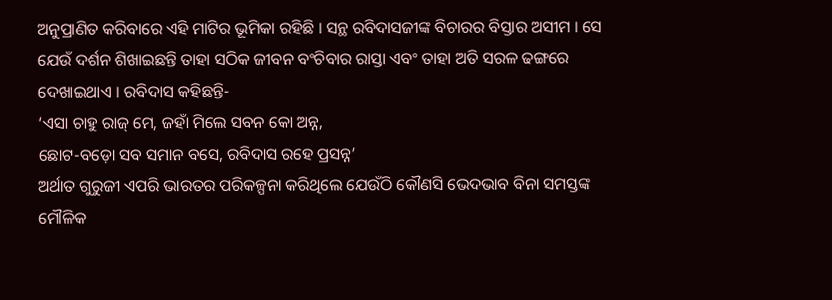ଅନୁପ୍ରାଣିତ କରିବାରେ ଏହି ମାଟିର ଭୂମିକା ରହିଛି । ସନ୍ଥ ରବିଦାସଜୀଙ୍କ ବିଚାରର ବିସ୍ତାର ଅସୀମ । ସେ ଯେଉଁ ଦର୍ଶନ ଶିଖାଇଛନ୍ତି ତାହା ସଠିକ ଜୀବନ ବଂଚିବାର ରାସ୍ତା ଏବଂ ତାହା ଅତି ସରଳ ଢଙ୍ଗରେ ଦେଖାଇଥାଏ । ରବିଦାସ କହିଛନ୍ତି-
‘ଏସା ଚାହୁ ରାଜ୍ ମେ, ଜହାଁ ମିଲେ ସବନ କୋ ଅନ୍ନ,
ଛୋଟ-ବଡ଼ୋ ସବ ସମାନ ବସେ, ରବିଦାସ ରହେ ପ୍ରସନ୍ନ’
ଅର୍ଥାତ ଗୁରୁଜୀ ଏପରି ଭାରତର ପରିକଳ୍ପନା କରିଥିଲେ ଯେଉଁଠି କୌଣସି ଭେଦଭାବ ବିନା ସମସ୍ତଙ୍କ ମୌଳିକ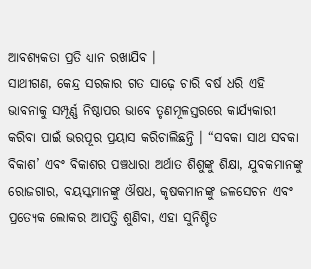ଆବଶ୍ୟକତା ପ୍ରତି ଧ୍ୟାନ ରଖାଯିବ ।
ସାଥୀଗଣ, କେନ୍ଦ୍ର ସରକାର ଗତ ସାଢ଼େ ଚାରି ବର୍ଷ ଧରି ଏହି ଭାବନାକୁ ସମ୍ପୂର୍ଣ୍ଣ ନିଷ୍ଠାପର ଭାବେ ତୃଣମୂଳସ୍ତରରେ କାର୍ଯ୍ୟକାରୀ କରିବା ପାଇଁ ଭରପୂର ପ୍ରୟାସ କରିଚାଲିଛନ୍ତି । “ସବକା ସାଥ ସବକା ବିକାଶ’ ଏବଂ ବିକାଶର ପଞ୍ଚଧାରା ଅର୍ଥାତ ଶିଶୁଙ୍କୁ ଶିକ୍ଷା, ଯୁବକମାନଙ୍କୁ ରୋଜଗାର, ବୟସ୍କମାନଙ୍କୁ ଔଷଧ, କୃଷକମାନଙ୍କୁ ଜଳସେଚନ ଏବଂ ପ୍ରତ୍ୟେକ ଲୋକର ଆପତ୍ତି ଶୁଣିବା, ଏହା ସୁନିଶ୍ଚିତ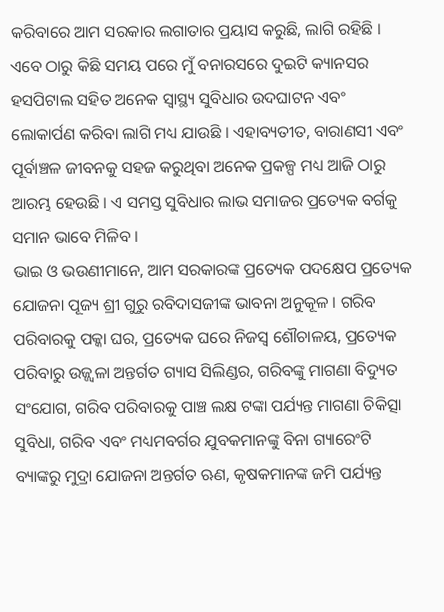କରିବାରେ ଆମ ସରକାର ଲଗାତାର ପ୍ରୟାସ କରୁଛି, ଲାଗି ରହିଛି । ଏବେ ଠାରୁ କିଛି ସମୟ ପରେ ମୁଁ ବନାରସରେ ଦୁଇଟି କ୍ୟାନସର ହସପିଟାଲ ସହିତ ଅନେକ ସ୍ୱାସ୍ଥ୍ୟ ସୁବିଧାର ଉଦଘାଟନ ଏବଂ ଲୋକାର୍ପଣ କରିବା ଲାଗି ମଧ୍ୟ ଯାଉଛି । ଏହାବ୍ୟତୀତ, ବାରାଣସୀ ଏବଂ ପୂର୍ବାଞ୍ଚଳ ଜୀବନକୁ ସହଜ କରୁଥିବା ଅନେକ ପ୍ରକଳ୍ପ ମଧ୍ୟ ଆଜି ଠାରୁ ଆରମ୍ଭ ହେଉଛି । ଏ ସମସ୍ତ ସୁବିଧାର ଲାଭ ସମାଜର ପ୍ରତ୍ୟେକ ବର୍ଗକୁ ସମାନ ଭାବେ ମିଳିବ ।
ଭାଇ ଓ ଭଉଣୀମାନେ, ଆମ ସରକାରଙ୍କ ପ୍ରତ୍ୟେକ ପଦକ୍ଷେପ ପ୍ରତ୍ୟେକ ଯୋଜନା ପୂଜ୍ୟ ଶ୍ରୀ ଗୁରୁ ରବିଦାସଜୀଙ୍କ ଭାବନା ଅନୁକୂଳ । ଗରିବ ପରିବାରକୁ ପକ୍କା ଘର, ପ୍ରତ୍ୟେକ ଘରେ ନିଜସ୍ୱ ଶୌଚାଳୟ, ପ୍ରତ୍ୟେକ ପରିବାରୁ ଉଜ୍ଜ୍ୱଳା ଅନ୍ତର୍ଗତ ଗ୍ୟାସ ସିଲିଣ୍ଡର, ଗରିବଙ୍କୁ ମାଗଣା ବିଦ୍ୟୁତ ସଂଯୋଗ, ଗରିବ ପରିବାରକୁ ପାଞ୍ଚ ଲକ୍ଷ ଟଙ୍କା ପର୍ଯ୍ୟନ୍ତ ମାଗଣା ଚିକିତ୍ସା ସୁବିଧା, ଗରିବ ଏବଂ ମଧ୍ୟମବର୍ଗର ଯୁବକମାନଙ୍କୁ ବିନା ଗ୍ୟାରେଂଟି ବ୍ୟାଙ୍କରୁ ମୁଦ୍ରା ଯୋଜନା ଅନ୍ତର୍ଗତ ଋଣ, କୃଷକମାନଙ୍କ ଜମି ପର୍ଯ୍ୟନ୍ତ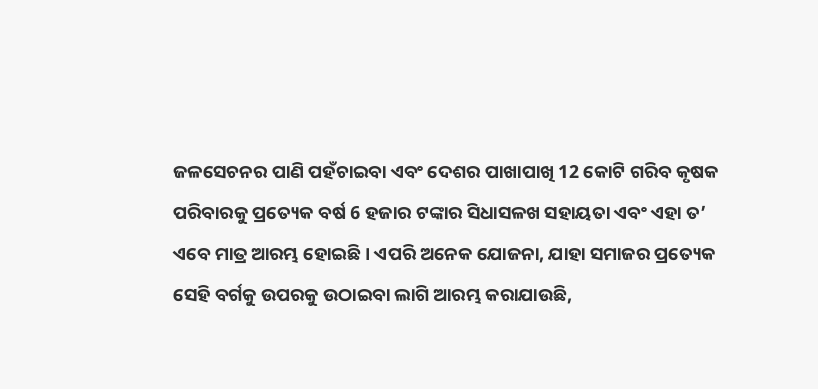ଜଳସେଚନର ପାଣି ପହଁଚାଇବା ଏବଂ ଦେଶର ପାଖାପାଖି 12 କୋଟି ଗରିବ କୃଷକ ପରିବାରକୁ ପ୍ରତ୍ୟେକ ବର୍ଷ 6 ହଜାର ଟଙ୍କାର ସିଧାସଳଖ ସହାୟତା ଏବଂ ଏହା ତ’ ଏବେ ମାତ୍ର ଆରମ୍ଭ ହୋଇଛି । ଏପରି ଅନେକ ଯୋଜନା, ଯାହା ସମାଜର ପ୍ରତ୍ୟେକ ସେହି ବର୍ଗକୁ ଉପରକୁ ଉଠାଇବା ଲାଗି ଆରମ୍ଭ କରାଯାଉଛି,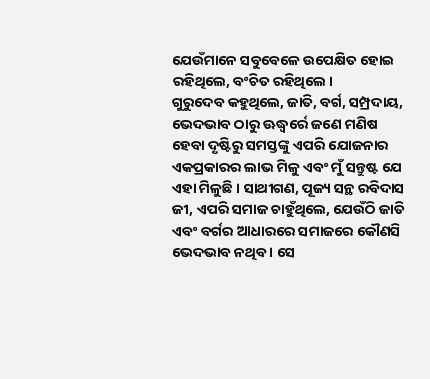ଯେଉଁମାନେ ସବୁବେଳେ ଉପେକ୍ଷିତ ହୋଇ ରହିଥିଲେ, ବଂଚିତ ରହିଥିଲେ ।
ଗୁରୁଦେବ କହୁଥିଲେ, ଜାତି, ବର୍ଗ, ସମ୍ପ୍ରଦାୟ, ଭେଦଭାବ ଠାରୁ ଊଦ୍ଧ୍ୱର୍ରେ ଜଣେ ମଣିଷ ହେବା ଦୃଷ୍ଟିରୁ ସମସ୍ତଙ୍କୁ ଏପରି ଯୋଜନାର ଏକପ୍ରକାରର ଲାଭ ମିଳୁ ଏବଂ ମୁଁ ସନ୍ତୁଷ୍ଟ ଯେ ଏହା ମିଳୁଛି । ସାଥୀଗଣ, ପୂଜ୍ୟ ସନ୍ଥ ରବିଦାସ ଜୀ, ଏପରି ସମାଜ ଚାହୁଁଥିଲେ, ଯେଉଁଠି ଜାତି ଏବଂ ବର୍ଗର ଆଧାରରେ ସମାଜରେ କୌଣସି ଭେଦଭାବ ନଥିବ । ସେ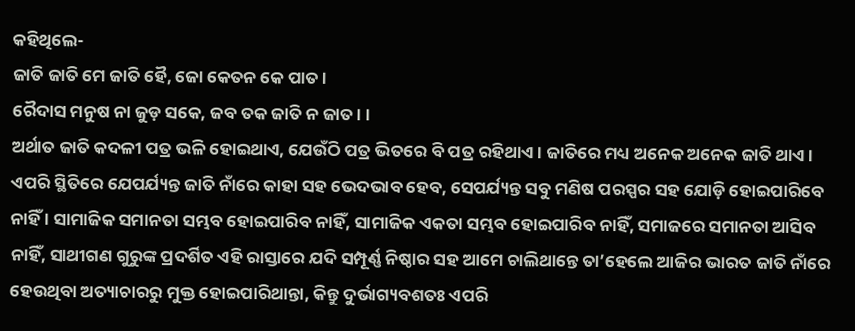କହିଥିଲେ-
ଜାତି ଜାତି ମେ ଜାତି ହୈ, ଜୋ କେତନ କେ ପାତ ।
ରୈଦାସ ମନୁଷ ନା ଜୁଡ଼ ସକେ, ଜବ ତକ ଜାତି ନ ଜାତ । ।
ଅର୍ଥାତ ଜାତି କଦଳୀ ପତ୍ର ଭଳି ହୋଇଥାଏ, ଯେଉଁଠି ପତ୍ର ଭିତରେ ବି ପତ୍ର ରହିଥାଏ । ଜାତିରେ ମଧ୍ୟ ଅନେକ ଅନେକ ଜାତି ଥାଏ । ଏପରି ସ୍ଥିତିରେ ଯେପର୍ଯ୍ୟନ୍ତ ଜାତି ନାଁରେ କାହା ସହ ଭେଦଭାବ ହେବ, ସେପର୍ଯ୍ୟନ୍ତ ସବୁ ମଣିଷ ପରସ୍ପର ସହ ଯୋଡ଼ି ହୋଇପାରିବେ ନାହିଁ । ସାମାଜିକ ସମାନତା ସମ୍ଭବ ହୋଇପାରିବ ନାହିଁ, ସାମାଜିକ ଏକତା ସମ୍ଭବ ହୋଇପାରିବ ନାହିଁ, ସମାଜରେ ସମାନତା ଆସିବ ନାହିଁ, ସାଥୀଗଣ ଗୁରୁଙ୍କ ପ୍ରଦର୍ଶିତ ଏହି ରାସ୍ତାରେ ଯଦି ସମ୍ପୂର୍ଣ୍ଣ ନିଷ୍ଠାର ସହ ଆମେ ଚାଲିଥାନ୍ତେ ତା’ହେଲେ ଆଜିର ଭାରତ ଜାତି ନାଁରେ ହେଉଥିବା ଅତ୍ୟାଚାରରୁ ମୁକ୍ତ ହୋଇପାରିଥାନ୍ତା, କିନ୍ତୁ ଦୁର୍ଭାଗ୍ୟବଶତଃ ଏପରି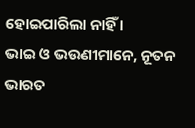ହୋଇପାରିଲା ନାହିଁ ।
ଭାଇ ଓ ଭଉଣୀମାନେ, ନୂତନ ଭାରତ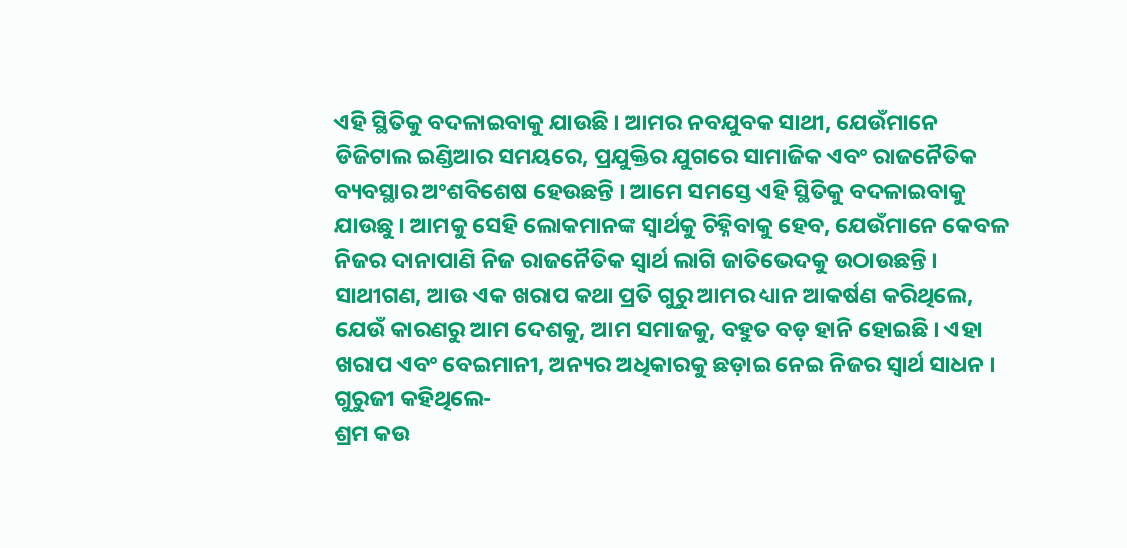ଏହି ସ୍ଥିତିକୁ ବଦଳାଇବାକୁ ଯାଉଛି । ଆମର ନବଯୁବକ ସାଥୀ, ଯେଉଁମାନେ ଡିଜିଟାଲ ଇଣ୍ଡିଆର ସମୟରେ, ପ୍ରଯୁକ୍ତିର ଯୁଗରେ ସାମାଜିକ ଏବଂ ରାଜନୈତିକ ବ୍ୟବସ୍ଥାର ଅଂଶବିଶେଷ ହେଉଛନ୍ତି । ଆମେ ସମସ୍ତେ ଏହି ସ୍ଥିତିକୁ ବଦଳାଇବାକୁ ଯାଉଛୁ । ଆମକୁ ସେହି ଲୋକମାନଙ୍କ ସ୍ୱାର୍ଥକୁ ଚିହ୍ନିବାକୁ ହେବ, ଯେଉଁମାନେ କେବଳ ନିଜର ଦାନାପାଣି ନିଜ ରାଜନୈତିକ ସ୍ୱାର୍ଥ ଲାଗି ଜାତିଭେଦକୁ ଉଠାଉଛନ୍ତି ।
ସାଥୀଗଣ, ଆଉ ଏକ ଖରାପ କଥା ପ୍ରତି ଗୁରୁ ଆମର ଧ୍ୟାନ ଆକର୍ଷଣ କରିଥିଲେ, ଯେଉଁ କାରଣରୁ ଆମ ଦେଶକୁ, ଆମ ସମାଜକୁ, ବହୁତ ବଡ଼ ହାନି ହୋଇଛି । ଏହା ଖରାପ ଏବଂ ବେଇମାନୀ, ଅନ୍ୟର ଅଧିକାରକୁ ଛଡ଼ାଇ ନେଇ ନିଜର ସ୍ୱାର୍ଥ ସାଧନ । ଗୁରୁଜୀ କହିଥିଲେ-
ଶ୍ରମ କଉ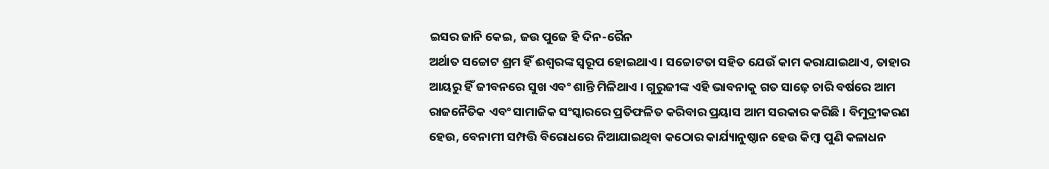ଇସର ଜାନି କେଇ, ଜଉ ପୁଜେ ହି ଦିନ-ରୈନ
ଅର୍ଥାତ ସଚ୍ଚୋଟ ଶ୍ରମ ହିଁ ଈଶ୍ୱରଙ୍କ ସ୍ୱରୂପ ହୋଇଥାଏ । ସଚ୍ଚୋଟତା ସହିତ ଯେଉଁ କାମ କରାଯାଇଥାଏ, ତାହାର ଆୟରୁ ହିଁ ଜୀବନରେ ସୁଖ ଏବଂ ଶାନ୍ତି ମିଳିଥାଏ । ଗୁରୁଜୀଙ୍କ ଏହି ଭାବନାକୁ ଗତ ସାଢ଼େ ଚାରି ବର୍ଷରେ ଆମ ରାଜନୈତିକ ଏବଂ ସାମାଜିକ ସଂସ୍କାରରେ ପ୍ରତିଫଳିତ କରିବାର ପ୍ରୟାସ ଆମ ସରକାର କରିଛି । ବିମୁଦ୍ରୀକରଣ ହେଉ, ବେନାମୀ ସମ୍ପତ୍ତି ବିରୋଧରେ ନିଆଯାଇଥିବା କଠୋର କାର୍ଯ୍ୟାନୁଷ୍ଠାନ ହେଉ କିମ୍ବା ପୁଣି କଳାଧନ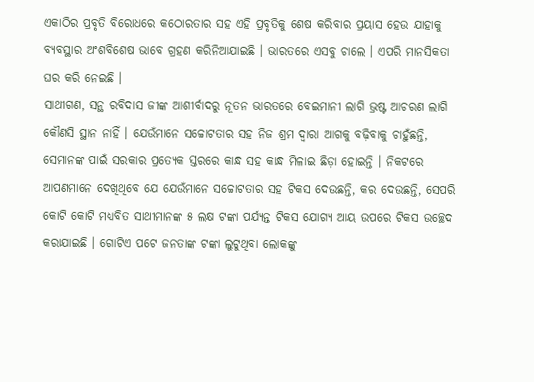ଏକାଠିର ପ୍ରବୃତି ବିରୋଧରେ କଠୋରତାର ସହ ଏହି ପ୍ରବୃତିକୁ ଶେଷ କରିବାର ପ୍ରୟାସ ହେଉ ଯାହାକୁ ବ୍ୟବସ୍ଥାର ଅଂଶବିଶେଷ ଭାବେ ଗ୍ରହଣ କରିନିଆଯାଇଛି । ଭାରତରେ ଏସବୁ ଚାଲେ । ଏପରି ମାନସିକତା ଘର କରି ନେଇଛି ।
ସାଥୀଗଣ, ସନ୍ଥ ରବିଦାସ ଜୀଙ୍କ ଆଶୀର୍ବାଦରୁ ନୂତନ ଭାରତରେ ବେଇମାନୀ ଲାଗି ଭ୍ରଷ୍ଟ ଆଚରଣ ଲାଗି କୌଣସି ସ୍ଥାନ ନାହିଁ । ଯେଉଁମାନେ ସଚ୍ଚୋଟତାର ସହ ନିଜ ଶ୍ରମ ଦ୍ୱାରା ଆଗକୁ ବଢ଼ିବାକୁ ଚାହୁଁଛନ୍ତି, ସେମାନଙ୍କ ପାଇଁ ସରକାର ପ୍ରତ୍ୟେକ ସ୍ତରରେ କାନ୍ଧ ସହ କାନ୍ଧ ମିଳାଇ ଛିଡ଼ା ହୋଇନ୍ତି । ନିକଟରେ ଆପଣମାନେ ଦେଖିଥିବେ ଯେ ଯେଉଁମାନେ ସଚ୍ଚୋଟତାର ସହ ଟିକସ ଦେଉଛନ୍ତି, କର ଦେଉଛନ୍ତି, ସେପରି କୋଟି କୋଟି ମଧ୍ୟବିତ ସାଥୀମାନଙ୍କ ୫ ଲକ୍ଷ ଟଙ୍କା ପର୍ଯ୍ୟନ୍ତ ଟିକସ ଯୋଗ୍ୟ ଆୟ ଉପରେ ଟିକସ ଉଚ୍ଛେଦ କରାଯାଇଛି । ଗୋଟିଏ ପଟେ ଜନତାଙ୍କ ଟଙ୍କା ଲୁଟୁଥିବା ଲୋକଙ୍କୁ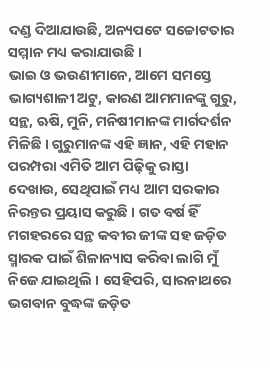ଦଣ୍ଡ ଦିଆଯାଉଛି, ଅନ୍ୟପଟେ ସଚ୍ଚୋଟତାର ସମ୍ମାନ ମଧ୍ୟ କରାଯାଉଛି ।
ଭାଇ ଓ ଭଉଣୀମାନେ, ଆମେ ସମସ୍ତେ ଭାଗ୍ୟଶାଳୀ ଅଟୁ, କାରଣ ଆମମାନଙ୍କୁ ଗୁରୁ, ସନ୍ଥ, ଋଷି, ମୁନି, ମନିଷୀମାନଙ୍କ ମାର୍ଗଦର୍ଶନ ମିଳିଛି । ଗୁରୁମାନଙ୍କ ଏହି ଜ୍ଞାନ, ଏହି ମହାନ ପରମ୍ପରା ଏମିତି ଆମ ପିଢ଼ିକୁ ରାସ୍ତା ଦେଖାଉ, ସେଥିପାଇଁ ମଧ୍ୟ ଆମ ସରକାର ନିରନ୍ତର ପ୍ରୟାସ କରୁଛି । ଗତ ବର୍ଷ ହିଁ ମଗହରରେ ସନ୍ଥ କବୀର ଜୀଙ୍କ ସହ ଜଡ଼ିତ ସ୍ମାରକ ପାଇଁ ଶିଳାନ୍ୟାସ କରିବା ଲାଗି ମୁଁ ନିଜେ ଯାଇଥିଲି । ସେହିପରି, ସାରନାଥରେ ଭଗବାନ ବୁଦ୍ଧଙ୍କ ଜଡ଼ିତ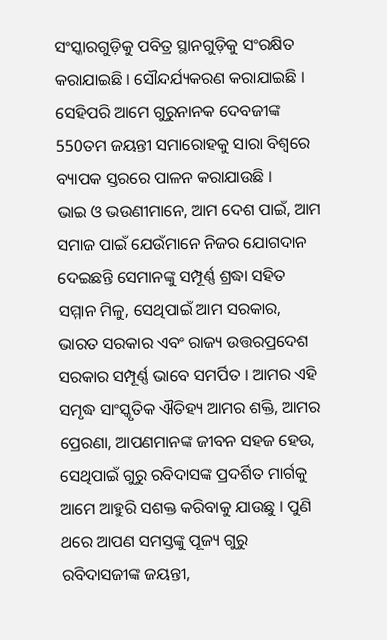ସଂସ୍କାରଗୁଡ଼ିକୁ ପବିତ୍ର ସ୍ଥାନଗୁଡ଼ିକୁ ସଂରକ୍ଷିତ କରାଯାଇଛି । ସୌନ୍ଦର୍ଯ୍ୟକରଣ କରାଯାଇଛି । ସେହିପରି ଆମେ ଗୁରୁନାନକ ଦେବଜୀଙ୍କ 550ତମ ଜୟନ୍ତୀ ସମାରୋହକୁ ସାରା ବିଶ୍ୱରେ ବ୍ୟାପକ ସ୍ତରରେ ପାଳନ କରାଯାଉଛି ।
ଭାଇ ଓ ଭଉଣୀମାନେ, ଆମ ଦେଶ ପାଇଁ, ଆମ ସମାଜ ପାଇଁ ଯେଉଁମାନେ ନିଜର ଯୋଗଦାନ ଦେଇଛନ୍ତି ସେମାନଙ୍କୁ ସମ୍ପୂର୍ଣ୍ଣ ଶ୍ରଦ୍ଧା ସହିତ ସମ୍ମାନ ମିଳୁ, ସେଥିପାଇଁ ଆମ ସରକାର, ଭାରତ ସରକାର ଏବଂ ରାଜ୍ୟ ଉତ୍ତରପ୍ରଦେଶ ସରକାର ସମ୍ପୂର୍ଣ୍ଣ ଭାବେ ସମର୍ପିତ । ଆମର ଏହି ସମୃଦ୍ଧ ସାଂସ୍କୃତିକ ଐତିହ୍ୟ ଆମର ଶକ୍ତି, ଆମର ପ୍ରେରଣା, ଆପଣମାନଙ୍କ ଜୀବନ ସହଜ ହେଉ, ସେଥିପାଇଁ ଗୁରୁ ରବିଦାସଙ୍କ ପ୍ରଦର୍ଶିତ ମାର୍ଗକୁ ଆମେ ଆହୁରି ସଶକ୍ତ କରିବାକୁ ଯାଉଛୁ । ପୁଣି ଥରେ ଆପଣ ସମସ୍ତଙ୍କୁ ପୂଜ୍ୟ ଗୁରୁ ରବିଦାସଜୀଙ୍କ ଜୟନ୍ତୀ,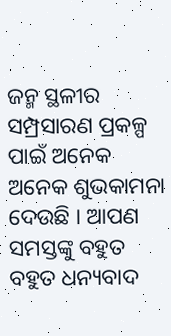ଜନ୍ମ ସ୍ଥଳୀର ସମ୍ପ୍ରସାରଣ ପ୍ରକଳ୍ପ ପାଇଁ ଅନେକ ଅନେକ ଶୁଭକାମନା ଦେଉଛି । ଆପଣ ସମସ୍ତଙ୍କୁ ବହୁତ ବହୁତ ଧନ୍ୟବାଦ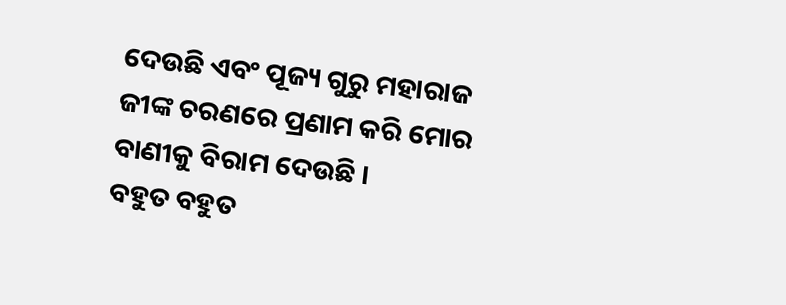ଦେଉଛି ଏବଂ ପୂଜ୍ୟ ଗୁରୁ ମହାରାଜ ଜୀଙ୍କ ଚରଣରେ ପ୍ରଣାମ କରି ମୋର ବାଣୀକୁ ବିରାମ ଦେଉଛି ।
ବହୁତ ବହୁତ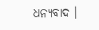ଧନ୍ୟବାଦ ।